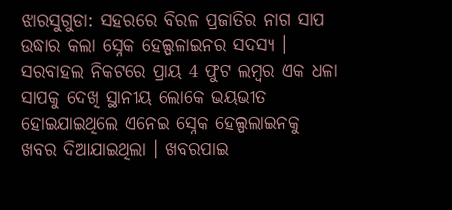ଝାରସୁଗୁଡା: ସହରରେ ବିରଳ ପ୍ରଜାତିର ନାଗ ସାପ ଉଦ୍ଧାର କଲା ସ୍ନେକ ହେଲ୍ପଳାଇନର ସଦସ୍ୟ । ସରବାହଲ ନିକଟରେ ପ୍ରାୟ 4 ଫୁଟ ଲମ୍ବର ଏକ ଧଳା ସାପକୁ ଦେଖି ସ୍ଥାନୀୟ ଲୋକେ ଭୟଭୀତ ହୋଇଯାଇଥିଲେ ଏନେଇ ସ୍ନେକ ହେଲ୍ପଲାଇନକୁ ଖବର ଦିଆଯାଇଥିଲା । ଖବରପାଇ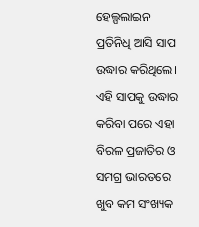ହେଲ୍ପଲାଇନ ପ୍ରତିନିଧି ଆସି ସାପ ଉଦ୍ଧାର କରିଥିଲେ।
ଏହି ସାପକୁ ଉଦ୍ଧାର କରିବା ପରେ ଏହା ବିରଳ ପ୍ରଜାତିର ଓ ସମଗ୍ର ଭାରତରେ ଖୁବ କମ ସଂଖ୍ୟକ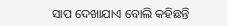ସାପ ଦେଖାଯାଏ ବୋଲି କହିଛନ୍ତି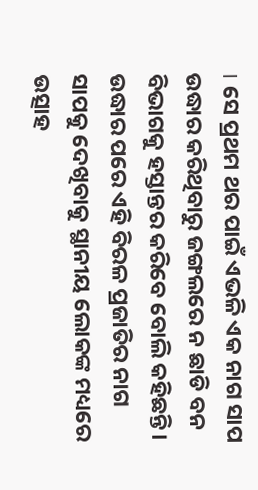। ସେ ପ୍ରଥମ ଥର ପାଇଁ ଏଭଳି ଏକ ନାଗ ସାପ ଉଦ୍ଧାର କରିଥିବାରୁ ଜଙ୍ଗଲରେ ନ ଛାଡି ବନ ବିଭାଗକୁ ହସ୍ତାନ୍ତର କରିବେ ବୋଲି କହିଛନ୍ତି। ଉଦ୍ଧାର ପରେ ଏହି ବିରଳ ପ୍ରଜାତିର ନାଗ ସାପକୁ ଦେଖିବାକୁ ସ୍ଥାନୀୟ ଲୋକଙ୍କ ମଧ୍ୟରେ ଉତ୍ସାହ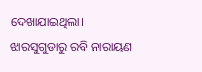ଦେଖାଯାଇଥିଲା।
ଝାରସୁଗୁଡାରୁ ରବି ନାରାୟଣ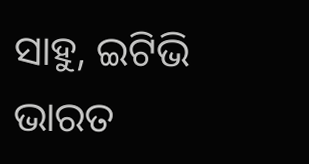ସାହୁ, ଇଟିଭି ଭାରତ